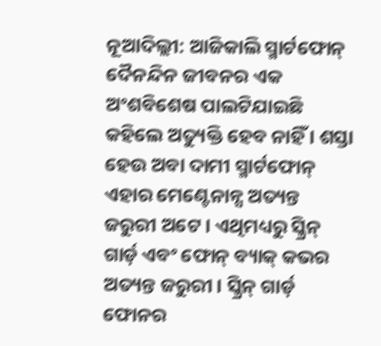ନୂଆଦିଲ୍ଲୀ: ଆଜିକାଲି ସ୍ମାର୍ଟଫୋନ୍ ଦୈନନ୍ଦିନ ଜୀବନର ଏକ ଅଂଶବିଶେଷ ପାଲଟିଯାଇଛି କହିଲେ ଅତ୍ୟୁକ୍ତି ହେବ ନାହିଁ । ଶସ୍ତା ହେଉ ଅବା ଦାମୀ ସ୍ମାର୍ଟଫୋନ୍ ଏହାର ମେଣ୍ଟେନାନ୍ସ ଅତ୍ୟନ୍ତ ଜରୁରୀ ଅଟେ । ଏଥିମଧ୍ୟରୁ ସ୍କ୍ରିନ୍ ଗାର୍ଡ଼ ଏବଂ ଫୋନ୍ ବ୍ୟାକ୍ କଭର ଅତ୍ୟନ୍ତ ଜରୁରୀ । ସ୍କ୍ରିନ୍ ଗାର୍ଡ଼ ଫୋନର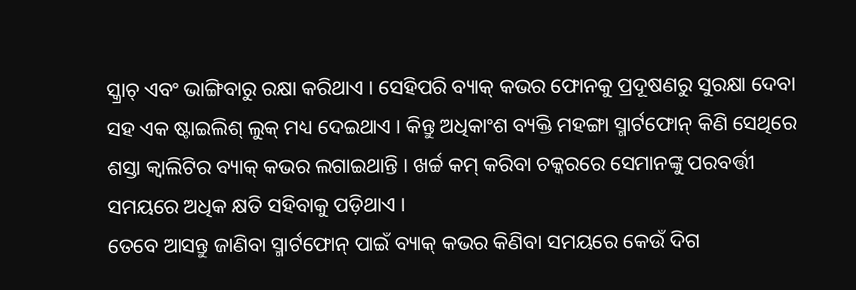ସ୍କ୍ରାଚ୍ ଏବଂ ଭାଙ୍ଗିବାରୁ ରକ୍ଷା କରିଥାଏ । ସେହିପରି ବ୍ୟାକ୍ କଭର ଫୋନକୁ ପ୍ରଦୂଷଣରୁ ସୁରକ୍ଷା ଦେବା ସହ ଏକ ଷ୍ଟାଇଲିଶ୍ ଲୁକ୍ ମଧ୍ୟ ଦେଇଥାଏ । କିନ୍ତୁ ଅଧିକାଂଶ ବ୍ୟକ୍ତି ମହଙ୍ଗା ସ୍ମାର୍ଟଫୋନ୍ କିଣି ସେଥିରେ ଶସ୍ତା କ୍ୱାଲିଟିର ବ୍ୟାକ୍ କଭର ଲଗାଇଥାନ୍ତି । ଖର୍ଚ୍ଚ କମ୍ କରିବା ଚକ୍କରରେ ସେମାନଙ୍କୁ ପରବର୍ତ୍ତୀ ସମୟରେ ଅଧିକ କ୍ଷତି ସହିବାକୁ ପଡ଼ିଥାଏ ।
ତେବେ ଆସନ୍ତୁ ଜାଣିବା ସ୍ମାର୍ଟଫୋନ୍ ପାଇଁ ବ୍ୟାକ୍ କଭର କିଣିବା ସମୟରେ କେଉଁ ଦିଗ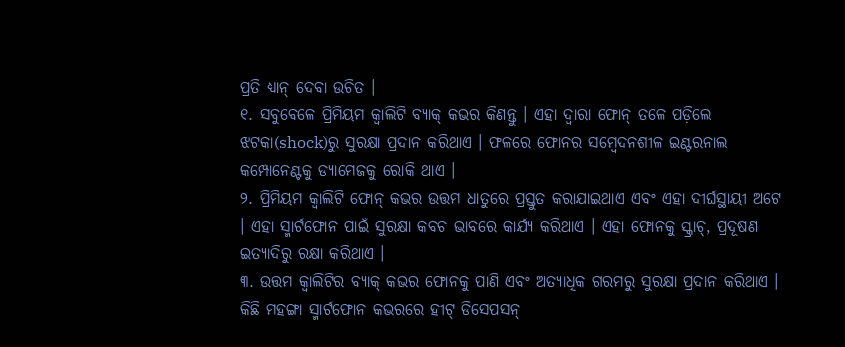ପ୍ରତି ଧ୍ୟାନ୍ ଦେବା ଉଚିତ ।
୧. ସବୁବେଳେ ପ୍ରିମିୟମ କ୍ୱାଲିଟି ବ୍ୟାକ୍ କଭର କିଣନ୍ତୁ । ଏହା ଦ୍ୱାରା ଫୋନ୍ ତଳେ ପଡ଼ିଲେ ଝଟକା(shock)ରୁ ସୁରକ୍ଷା ପ୍ରଦାନ କରିଥାଏ । ଫଳରେ ଫୋନର ସମ୍ବେଦନଶୀଳ ଇଣ୍ଟରନାଲ କମ୍ପୋନେଣ୍ଟକୁ ଡ୍ୟାମେଜକୁ ରୋକି ଥାଏ ।
୨. ପ୍ରିମିୟମ କ୍ୱାଲିଟି ଫୋନ୍ କଭର ଉତ୍ତମ ଧାତୁରେ ପ୍ରସ୍ତୁତ କରାଯାଇଥାଏ ଏବଂ ଏହା ଦୀର୍ଘସ୍ଥାୟୀ ଅଟେ । ଏହା ସ୍ମାର୍ଟଫୋନ ପାଇଁ ସୁରକ୍ଷା କବଚ ଭାବରେ କାର୍ଯ୍ୟ କରିଥାଏ । ଏହା ଫୋନକୁ ସ୍କ୍ରାଚ୍, ପ୍ରଦୂଷଣ ଇତ୍ୟାଦିରୁ ରକ୍ଷା କରିଥାଏ ।
୩. ଉତ୍ତମ କ୍ୱାଲିଟିର ବ୍ୟାକ୍ କଭର ଫୋନକୁ ପାଣି ଏବଂ ଅତ୍ୟାଧିକ ଗରମରୁ ସୁରକ୍ଷା ପ୍ରଦାନ କରିଥାଏ । କିଛି ମହଙ୍ଗା ସ୍ମାର୍ଟଫୋନ କଭରରେ ହୀଟ୍ ଡିସେପସନ୍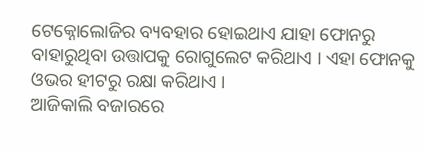ଟେକ୍ନୋଲୋଜିର ବ୍ୟବହାର ହୋଇଥାଏ ଯାହା ଫୋନରୁ ବାହାରୁଥିବା ଉତ୍ତାପକୁ ରୋଗୁଲେଟ କରିଥାଏ । ଏହା ଫୋନକୁ ଓଭର ହୀଟରୁ ରକ୍ଷା କରିଥାଏ ।
ଆଜିକାଲି ବଜାରରେ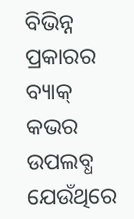ବିଭିନ୍ନ ପ୍ରକାରର ବ୍ୟାକ୍ କଭର ଉପଲବ୍ଧ ଯେଉଁଥିରେ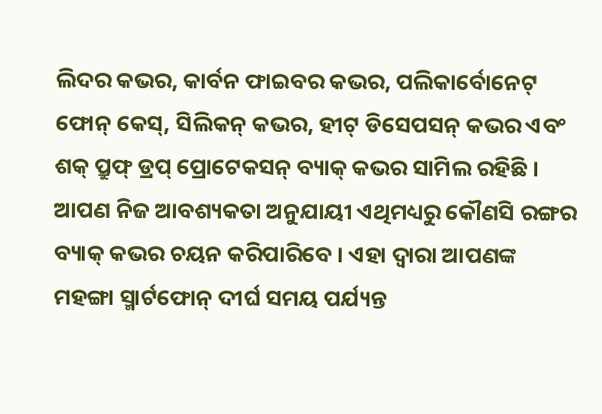ଲିଦର କଭର, କାର୍ବନ ଫାଇବର କଭର, ପଲିକାର୍ବୋନେଟ୍ ଫୋନ୍ କେସ୍, ସିଲିକନ୍ କଭର, ହୀଟ୍ ଡିସେପସନ୍ କଭର ଏବଂ ଶକ୍ ପ୍ରୁଫ୍ ଡ୍ରପ୍ ପ୍ରୋଟେକସନ୍ ବ୍ୟାକ୍ କଭର ସାମିଲ ରହିଛି । ଆପଣ ନିଜ ଆବଶ୍ୟକତା ଅନୁଯାୟୀ ଏଥିମଧ୍ୟରୁ କୌଣସି ରଙ୍ଗର ବ୍ୟାକ୍ କଭର ଚୟନ କରିପାରିବେ । ଏହା ଦ୍ୱାରା ଆପଣଙ୍କ ମହଙ୍ଗା ସ୍ମାର୍ଟଫୋନ୍ ଦୀର୍ଘ ସମୟ ପର୍ଯ୍ୟନ୍ତ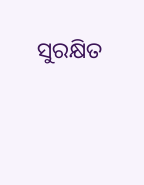ସୁରକ୍ଷିତ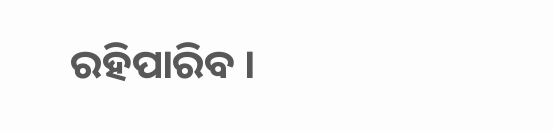ରହିପାରିବ ।